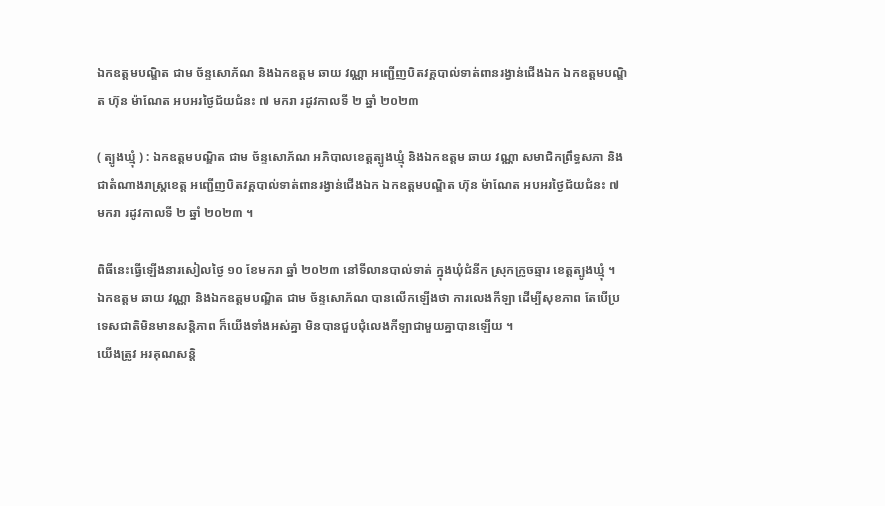ឯកឧត្តមបណ្ឌិត ជាម ច័ន្ទសោភ័ណ និងឯកឧត្តម ឆាយ វណ្ណា អញ្ជើញបិតវគ្គបាល់ទាត់ពានរង្វាន់ជើងឯក ឯកឧត្តមបណ្ឌិត ហ៊ុន ម៉ាណែត អបអរថ្ងៃជ័យជំនះ ៧ មករា រដូវកាលទី ២ ឆ្នាំ ២០២៣

( ត្បូងឃ្មុំ ) : ឯកឧត្តមបណ្ឌិត ជាម ច័ន្ទសោភ័ណ អភិបាលខេត្តត្បូងឃ្មុំ និងឯកឧត្តម ឆាយ វណ្ណា សមាជិកព្រឹទ្ធសភា និងជាតំណាងរាស្ត្រខេត្ត អញ្ជើញបិតវគ្គបាល់ទាត់ពានរង្វាន់ជើងឯក ឯកឧត្តមបណ្ឌិត ហ៊ុន ម៉ាណែត អបអរថ្ងៃជ័យជំនះ ៧ មករា រដូវកាលទី ២ ឆ្នាំ ២០២៣ ។

ពិធីនេះធ្វើឡើងនារសៀលថ្ងៃ ១០ ខែមករា ឆ្នាំ ២០២៣ នៅទីលានបាល់ទាត់ ក្នុងឃុំជំនីក ស្រុកក្រូចឆ្មារ ខេត្តត្បូងឃ្មុំ ។
ឯកឧត្តម ឆាយ វណ្ណា និងឯកឧត្តមបណ្ឌិត ជាម ច័ន្ទសោភ័ណ បានលើកឡើងថា ការលេងកីឡា ដើម្បីសុខភាព តែបើប្រទេសជាតិមិនមានសន្តិភាព ក៏យើងទាំងអស់គ្នា មិនបានជួបជុំលេងកីឡាជាមួយគ្នាបានឡើយ ។
យើងត្រូវ អរគុណសន្តិ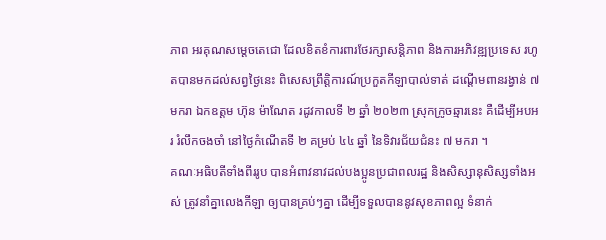ភាព អរគុណសម្ដេចតេជោ ដែលខិតខំការពារថែរក្សាសន្តិភាព និងការអភិវឌ្ឍប្រទេស រហូតបានមកដល់សព្វថ្ងៃនេះ ពិសេសព្រឹត្តិការណ៍ប្រកួតកីឡាបាល់ទាត់ ដណ្ដើមពានរង្វាន់ ៧ មករា ឯកឧត្តម ហ៊ុន ម៉ាណែត រដូវកាលទី ២ ឆ្នាំ ២០២៣ ស្រុកក្រូចឆ្មារនេះ គឺដើម្បីអបអរ រំលឹកចងចាំ នៅថ្ងៃកំណើតទី ២ គម្រប់ ៤៤ ឆ្នាំ នៃទិវារជ័យជំនះ ៧ មករា ។
គណៈអធិបតីទាំងពីររូប បានអំពាវនាវដល់បងប្អូនប្រជាពលរដ្ឋ និងសិស្សានុសិស្សទាំងអស់ ត្រូវនាំគ្នាលេងកីឡា ឲ្យបានគ្រប់ៗគ្នា ដើម្បីទទួលបាននូវសុខភាពល្អ ទំនាក់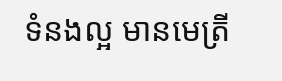ទំនងល្អ មានមេត្រី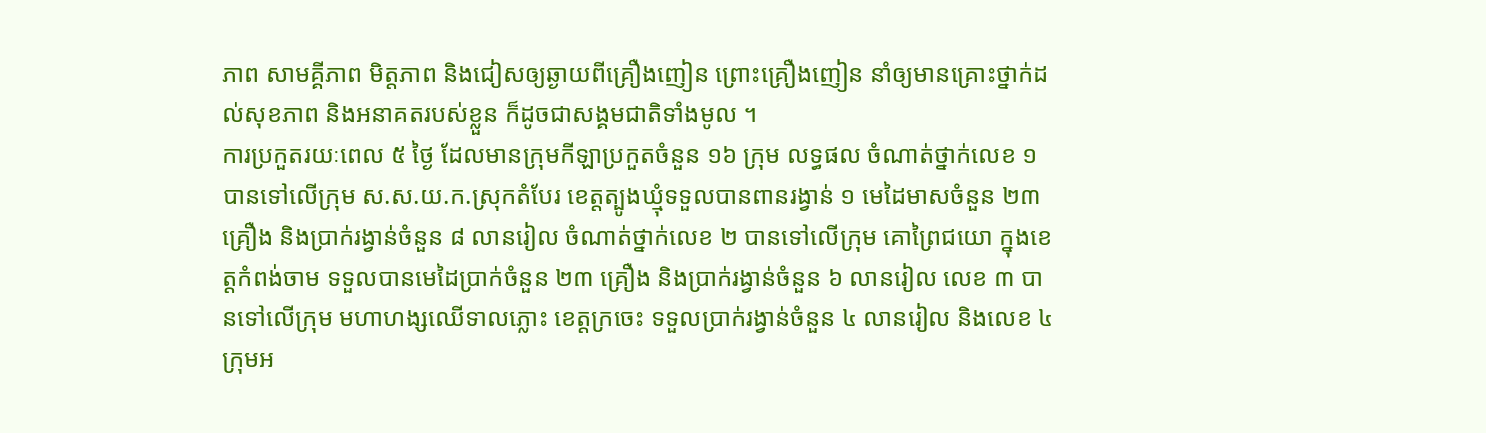ភាព សាមគ្គីភាព មិត្តភាព និងជៀសឲ្យឆ្ងាយពីគ្រឿងញៀន ព្រោះគ្រឿងញៀន នាំឲ្យមានគ្រោះថ្នាក់ដល់សុខភាព និងអនាគតរបស់ខ្លួន ក៏ដូចជាសង្គមជាតិទាំងមូល ។
ការប្រកួតរយៈពេល ៥ ថ្ងៃ ដែលមានក្រុមកីឡាប្រកួតចំនួន ១៦ ក្រុម លទ្ធផល ចំណាត់ថ្នាក់លេខ ១ បានទៅលើក្រុម ស.ស.យ.ក.ស្រុកតំបែរ ខេត្តត្បូងឃ្មុំទទួលបានពានរង្វាន់ ១ មេដៃមាសចំនួន ២៣ គ្រឿង និងប្រាក់រង្វាន់ចំនួន ៨ លានរៀល ចំណាត់ថ្នាក់លេខ ២ បានទៅលើក្រុម គោព្រៃជយោ ក្នុងខេត្តកំពង់ចាម ទទួលបានមេដៃប្រាក់ចំនួន ២៣ គ្រឿង និងប្រាក់រង្វាន់ចំនួន ៦ លានរៀល លេខ ៣ បានទៅលើក្រុម មហាហង្សឈើទាលភ្លោះ ខេត្តក្រចេះ ទទួលប្រាក់រង្វាន់ចំនួន ៤ លានរៀល និងលេខ ៤ ក្រុមអ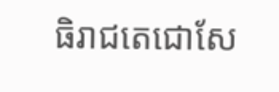ធិរាជតេជោសែ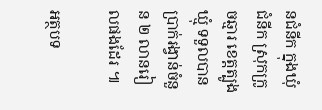នជំនីក ក្នុងឃុំជំនីក ស្រុកក្រូចឆ្មារ ខេត្តត្បូងឃ្មុំ ទទួលបានប្រាក់រង្វាន់ចំនួន ២ លានរៀលផងដែរ ៕

អត្ថបទ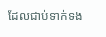ដែលជាប់ទាក់ទង